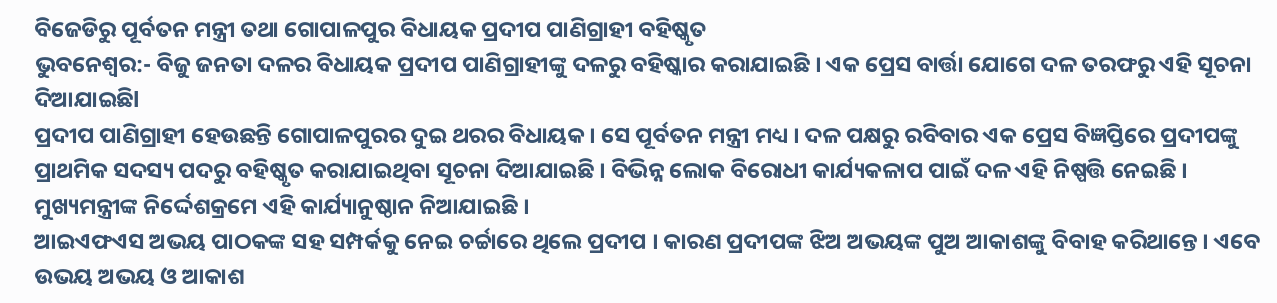ବିଜେଡିରୁ ପୂର୍ବତନ ମନ୍ତ୍ରୀ ତଥା ଗୋପାଳପୁର ବିଧାୟକ ପ୍ରଦୀପ ପାଣିଗ୍ରାହୀ ବହିଷ୍କୃତ
ଭୁବନେଶ୍ୱର:- ବିଜୁ ଜନତା ଦଳର ବିଧାୟକ ପ୍ରଦୀପ ପାଣିଗ୍ରାହୀଙ୍କୁ ଦଳରୁ ବହିଷ୍କାର କରାଯାଇଛି । ଏକ ପ୍ରେସ ବାର୍ତ୍ତା ଯୋଗେ ଦଳ ତରଫରୁ ଏହି ସୂଚନା ଦିଆଯାଇଛିl
ପ୍ରଦୀପ ପାଣିଗ୍ରାହୀ ହେଉଛନ୍ତି ଗୋପାଳପୁରର ଦୁଇ ଥରର ବିଧାୟକ । ସେ ପୂର୍ବତନ ମନ୍ତ୍ରୀ ମଧ୍ୟ । ଦଳ ପକ୍ଷରୁ ରବିବାର ଏକ ପ୍ରେସ ବିଜ୍ଞପ୍ତିରେ ପ୍ରଦୀପଙ୍କୁ ପ୍ରାଥମିକ ସଦସ୍ୟ ପଦରୁ ବହିଷ୍କୃତ କରାଯାଇଥିବା ସୂଚନା ଦିଆଯାଇଛି । ବିଭିନ୍ନ ଲୋକ ବିରୋଧୀ କାର୍ଯ୍ୟକଳାପ ପାଇଁ ଦଳ ଏହି ନିଷ୍ପତ୍ତି ନେଇଛି । ମୁଖ୍ୟମନ୍ତ୍ରୀଙ୍କ ନିର୍ଦ୍ଦେଶକ୍ରମେ ଏହି କାର୍ଯ୍ୟାନୁଷ୍ଠାନ ନିଆଯାଇଛି ।
ଆଇଏଫଏସ ଅଭୟ ପାଠକଙ୍କ ସହ ସମ୍ପର୍କକୁ ନେଇ ଚର୍ଚ୍ଚାରେ ଥିଲେ ପ୍ରଦୀପ । କାରଣ ପ୍ରଦୀପଙ୍କ ଝିଅ ଅଭୟଙ୍କ ପୁଅ ଆକାଶଙ୍କୁ ବିବାହ କରିଥାନ୍ତେ । ଏବେ ଉଭୟ ଅଭୟ ଓ ଆକାଶ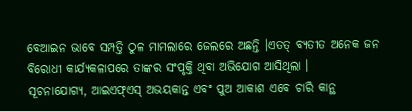ବେଆଇନ ଭାବେ ସମ୍ପତ୍ତି ଠୁଳ ମାମଲାରେ ଜେଲରେ ଅଛନ୍ତି ।ଏତତ୍ ବ୍ୟତୀତ ଅନେକ ଜନ ବିରୋଧୀ କାର୍ଯ୍ୟକଳାପରେ ତାଙ୍କର ସଂପୃକ୍ତି ଥିବା ଅଭିଯୋଗ ଆସିଥିଲା ।
ସୂଚନାଯୋଗ୍ୟ, ଆଇଏଫ୍ଏସ୍ ଅଭୟକାନ୍ତ ଏବଂ ପୁଅ ଆକାଶ ଏବେ ଚାରି କାନ୍ଥ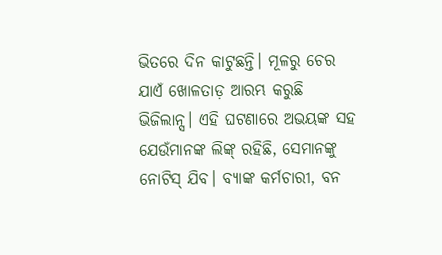ଭିତରେ ଦିନ କାଟୁଛନ୍ତି। ମୂଳରୁ ଚେର ଯାଏଁ ଖୋଳତାଡ଼ ଆରମ୍ଭ କରୁଛି ଭିଜିଲାନ୍ସ। ଏହି ଘଟଣାରେ ଅଭୟଙ୍କ ସହ ଯେଉଁମାନଙ୍କ ଲିଙ୍କ୍ ରହିଛି, ସେମାନଙ୍କୁ ନୋଟିସ୍ ଯିବ। ବ୍ୟାଙ୍କ କର୍ମଚାରୀ, ବନ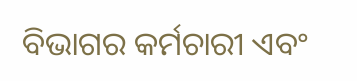ବିଭାଗର କର୍ମଚାରୀ ଏବଂ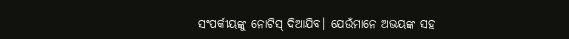ସଂପର୍କୀୟଙ୍କୁ ନୋଟିସ୍ ଦିଆଯିବ। ଯେଉଁମାନେ ଅଭୟଙ୍କ ସହ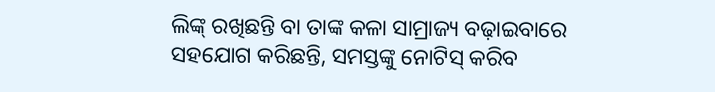ଲିଙ୍କ୍ ରଖିଛନ୍ତି ବା ତାଙ୍କ କଳା ସାମ୍ରାଜ୍ୟ ବଢ଼ାଇବାରେ ସହଯୋଗ କରିଛନ୍ତି, ସମସ୍ତଙ୍କୁ ନୋଟିସ୍ କରିବ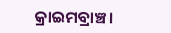କ୍ରାଇମବ୍ରାଞ୍ଚ।